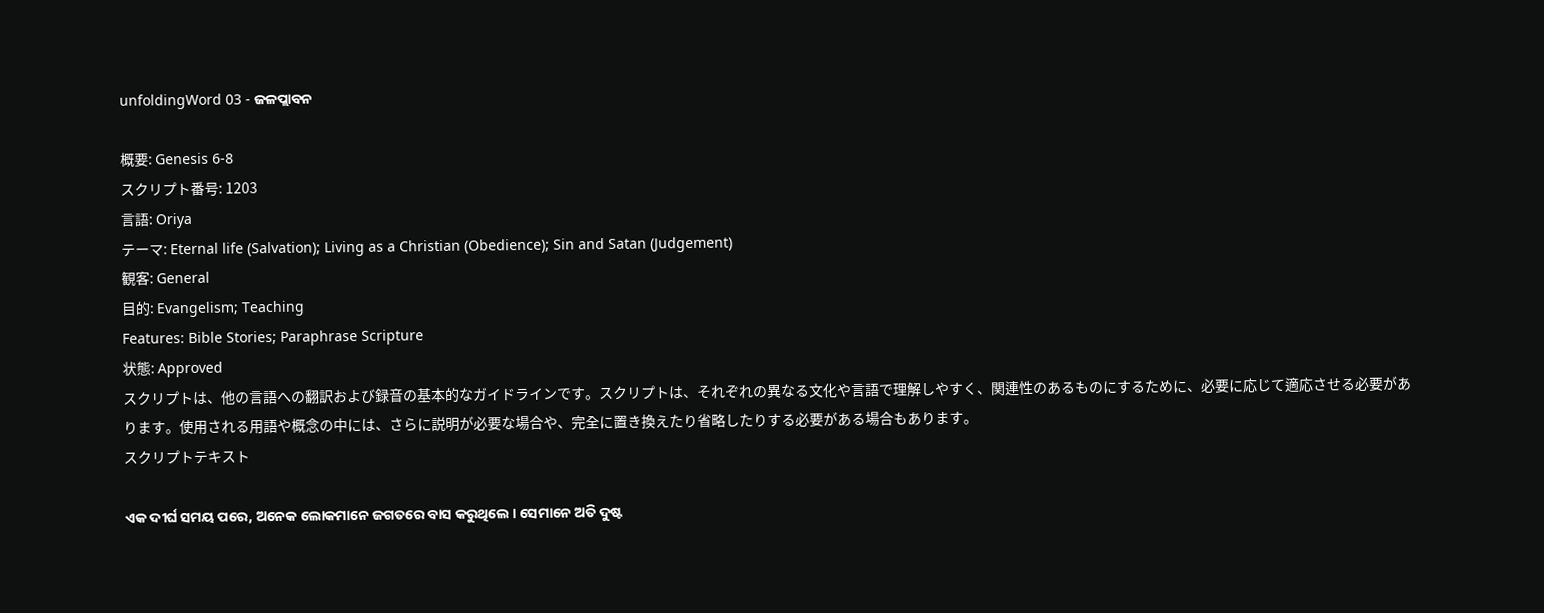unfoldingWord 03 - ଜଳପ୍ଲାବନ

概要: Genesis 6-8
スクリプト番号: 1203
言語: Oriya
テーマ: Eternal life (Salvation); Living as a Christian (Obedience); Sin and Satan (Judgement)
観客: General
目的: Evangelism; Teaching
Features: Bible Stories; Paraphrase Scripture
状態: Approved
スクリプトは、他の言語への翻訳および録音の基本的なガイドラインです。スクリプトは、それぞれの異なる文化や言語で理解しやすく、関連性のあるものにするために、必要に応じて適応させる必要があります。使用される用語や概念の中には、さらに説明が必要な場合や、完全に置き換えたり省略したりする必要がある場合もあります。
スクリプトテキスト

ଏକ ଦୀର୍ଘ ସମୟ ପରେ, ଅନେକ ଲୋକମାନେ ଜଗତରେ ବାସ କରୁଥିଲେ । ସେମାନେ ଅତି ଦୁଷ୍ଟ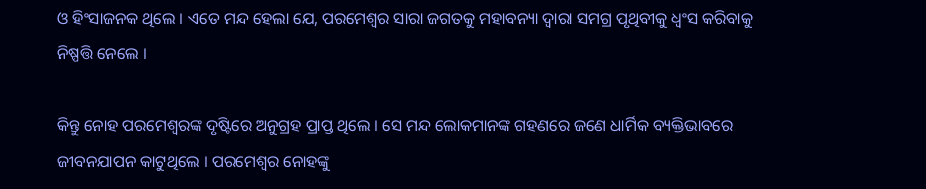ଓ ହିଂସାଜନକ ଥିଲେ । ଏତେ ମନ୍ଦ ହେଲା ଯେ, ପରମେଶ୍ଵର ସାରା ଜଗତକୁ ମହାବନ୍ୟା ଦ୍ଵାରା ସମଗ୍ର ପୃଥିବୀକୁ ଧ୍ବଂସ କରିବାକୁ ନିଷ୍ପତ୍ତି ନେଲେ ।

କିନ୍ତୁ ନୋହ ପରମେଶ୍ଵରଙ୍କ ଦୃଷ୍ଟିରେ ଅନୁଗ୍ରହ ପ୍ରାପ୍ତ ଥିଲେ । ସେ ମନ୍ଦ ଲୋକମାନଙ୍କ ଗହଣରେ ଜଣେ ଧାର୍ମିକ ବ୍ୟକ୍ତିଭାବରେ ଜୀବନଯାପନ କାଟୁଥିଲେ । ପରମେଶ୍ଵର ନୋହଙ୍କୁ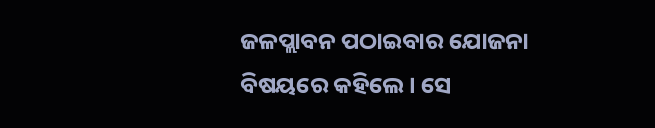ଜଳପ୍ଲାବନ ପଠାଇବାର ଯୋଜନା ବିଷୟରେ କହିଲେ । ସେ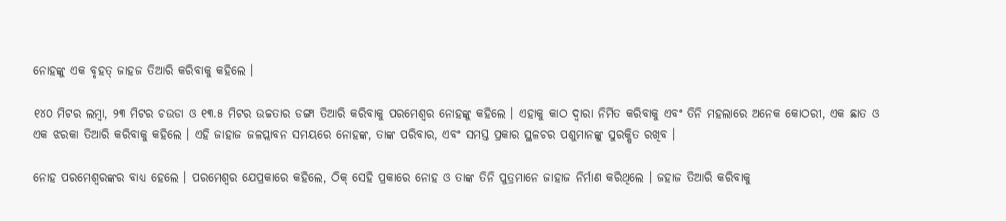ନୋହଙ୍କୁ ଏକ ବୃହତ୍ ଜାହଜ ତିଆରି କରିବାକୁ କହିଲେ ।

୧୪୦ ମିଟର ଲମ୍ବା, ୨୩ ମିଟର ଚଉଡା ଓ ୧୩.୫ ମିଟର ଉଚ୍ଚତାର ଡଙ୍ଗା ତିଆରି କରିବାକୁ ପରମେଶ୍ଵର ନୋହଙ୍କୁ କହିଲେ । ଏହାକୁ କାଠ ଦ୍ଵାରା ନିର୍ମିତ କରିବାକୁ ଏବଂ ତିନି ମହଲାରେ ଅନେକ କୋଠରୀ, ଏକ ଛାତ ଓ ଏକ ଝରକା ତିଆରି କରିବାକୁ କହିଲେ । ଏହି ଜାହାଜ ଜଳପ୍ଲାବନ ସମୟରେ ନୋହଙ୍କ, ତାଙ୍କ ପରିବାର, ଏବଂ ସମସ୍ତ ପ୍ରକାର ସ୍ଥଳଚର ପଶୁମାନଙ୍କୁ ସୁରକ୍ଷିତ ରଖିବ ।

ନୋହ ପରମେଶ୍ଵରଙ୍କର ବାଧ୍ୟ ହେଲେ । ପରମେଶ୍ଵର ଯେପ୍ରକାରେ କହିଲେ, ଠିକ୍ ସେହି ପ୍ରକାରେ ନୋହ ଓ ତାଙ୍କ ତିନି ପୁତ୍ରମାନେ ଜାହାଜ ନିର୍ମାଣ କରିଥିଲେ । ଜହାଜ ତିଆରି କରିବାକୁ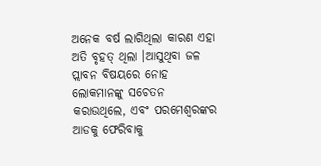ଅନେକ ବର୍ଷ ଲାଗିଥିଲା କାରଣ ଏହା ଅତି ବୃହତ୍ ଥିଲା ।ଆସୁଥିବା ଜଳ ପ୍ଲାବନ ବିଷୟରେ ନୋହ ଲୋକମାନଙ୍କୁ ସଚେତନ କରାଉଥିଲେ, ଏବଂ ପରମେଶ୍ଵରଙ୍କର ଆଡକୁ ଫେରିବାକୁ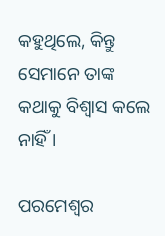କହୁଥିଲେ, କିନ୍ତୁ ସେମାନେ ତାଙ୍କ କଥାକୁ ବିଶ୍ବାସ କଲେ ନାହିଁ ।

ପରମେଶ୍ଵର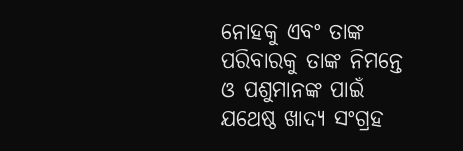ନୋହକୁ ଏବଂ ତାଙ୍କ ପରିବାରକୁ ତାଙ୍କ ନିମନ୍ତେ ଓ ପଶୁମାନଙ୍କ ପାଇଁ ଯଥେଷ୍ଠ ଖାଦ୍ୟ ସଂଗ୍ରହ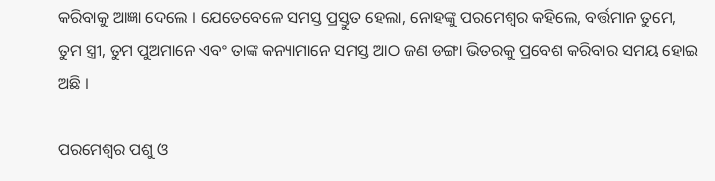କରିବାକୁ ଆଜ୍ଞା ଦେଲେ । ଯେତେବେଳେ ସମସ୍ତ ପ୍ରସ୍ତୁତ ହେଲା, ନୋହଙ୍କୁ ପରମେଶ୍ଵର କହିଲେ, ବର୍ତ୍ତମାନ ତୁମେ, ତୁମ ସ୍ତ୍ରୀ, ତୁମ ପୁଅମାନେ ଏବଂ ତାଙ୍କ କନ୍ୟାମାନେ ସମସ୍ତ ଆଠ ଜଣ ଡଙ୍ଗା ଭିତରକୁ ପ୍ରବେଶ କରିବାର ସମୟ ହୋଇ ଅଛି ।

ପରମେଶ୍ଵର ପଶୁ ଓ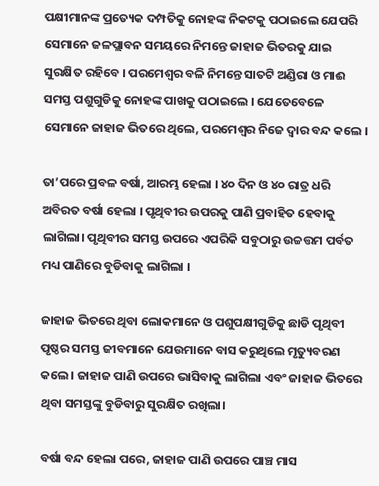ପକ୍ଷୀମାନଙ୍କ ପ୍ରତ୍ୟେକ ଦମ୍ପତିକୁ ନୋହଙ୍କ ନିକଟକୁ ପଠାଇଲେ ଯେପରି ସେମାନେ ଜଳପ୍ଲାବନ ସମୟରେ ନିମନ୍ତେ ଜାହାଜ ଭିତରକୁ ଯାଇ ସୁରକ୍ଷିତ ରହିବେ । ପରମେଶ୍ଵର ବଳି ନିମନ୍ତେ ସାତଟି ଅଣ୍ଡିରା ଓ ମାଈ ସମସ୍ତ ପଶୁଗୁଡିକୁ ନୋହଙ୍କ ପାଖକୁ ପଠାଇଲେ । ଯେତେବେଳେ ସେମାନେ ଜାହାଜ ଭିତରେ ଥିଲେ, ପରମେଶ୍ଵର ନିଜେ ଦ୍ଵାର ବନ୍ଦ କଲେ ।

ତା’ପରେ ପ୍ରବଳ ବର୍ଷା, ଆରମ୍ଭ ହେଲା । ୪୦ ଦିନ ଓ ୪୦ ରାତ୍ର ଧରି ଅବିରତ ବର୍ଷା ହେଲା । ପୃଥିବୀର ଉପରକୁ ପାଣି ପ୍ରବାହିତ ହେବାକୁ ଲାଗିଲା। ପୃଥିବୀର ସମସ୍ତ ଉପରେ ଏପରିକି ସବୁଠାରୁ ଉଚ୍ଚତ୍ତମ ପର୍ବତ ମଧ୍ୟ ପାଣିରେ ବୁଡିବାକୁ ଲାଗିଲା ।

ଜାହାଜ ଭିତରେ ଥିବା ଲୋକମାନେ ଓ ପଶୁପକ୍ଷୀଗୁଡିକୁ ଛାଡି ପୃଥିବୀ ପୃଷ୍ଠର ସମସ୍ତ ଜୀବମାନେ ଯେଉମାନେ ବାସ କରୁଥିଲେ ମୃତ୍ୟୁବରଣ କଲେ । ଜାହାଜ ପାଣି ଉପରେ ଭାସିବାକୁ ଲାଗିଲା ଏବଂ ଜାହାଜ ଭିତରେ ଥିବା ସମସ୍ତଙ୍କୁ ବୁଡିବାରୁ ସୁରକ୍ଷିତ ରଖିଲା।

ବର୍ଷା ବନ୍ଦ ହେଲା ପରେ, ଜାହାଜ ପାଣି ଉପରେ ପାଞ୍ଚ ମାସ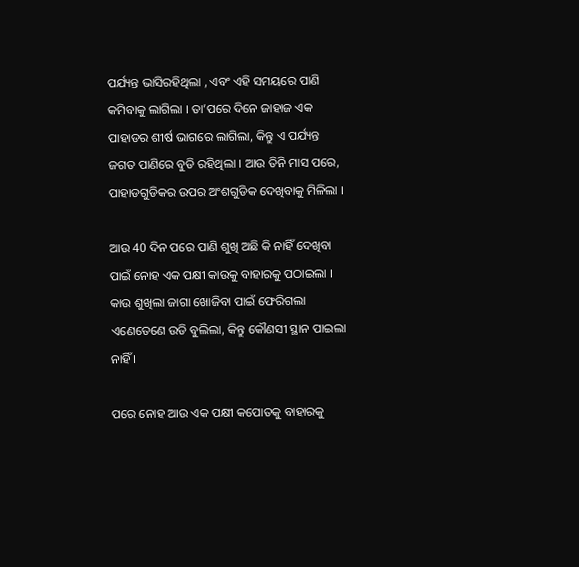ପର୍ଯ୍ୟନ୍ତ ଭାସିରହିଥିଲା , ଏବଂ ଏହି ସମୟରେ ପାଣି କମିବାକୁ ଲାଗିଲା । ତା’ପରେ ଦିନେ ଜାହାଜ ଏକ ପାହାଡର ଶୀର୍ଷ ଭାଗରେ ଲାଗିଲା, କିନ୍ତୁ ଏ ପର୍ଯ୍ୟନ୍ତ ଜଗତ ପାଣିରେ ବୁଡି ରହିଥିଲା । ଆଉ ତିନି ମାସ ପରେ, ପାହାଡଗୁଡିକର ଉପର ଅଂଶଗୁଡିକ ଦେଖିବାକୁ ମିଳିଲା ।

ଆଉ 40 ଦିନ ପରେ ପାଣି ଶୁଖି ଅଛି କି ନାହିଁ ଦେଖିବା ପାଇଁ ନୋହ ଏକ ପକ୍ଷୀ କାଉକୁ ବାହାରକୁ ପଠାଇଲା । କାଉ ଶୁଖିଲା ଜାଗା ଖୋଜିବା ପାଇଁ ଫେରିଗଲା ଏଣେତେଣେ ଉଡି ବୁଲିଲା, କିନ୍ତୁ କୌଣସୀ ସ୍ଥାନ ପାଇଲା ନାହିଁ ।

ପରେ ନୋହ ଆଉ ଏକ ପକ୍ଷୀ କପୋତକୁ ବାହାରକୁ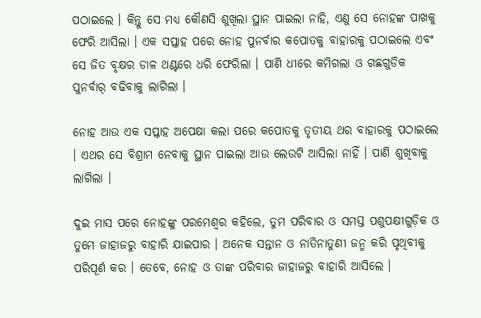ପଠାଇଲେ । କିନ୍ତୁ ସେ ମଧ୍ୟ କୌଣସି ଶୁଖିଲା ସ୍ଥାନ ପାଇଲା ନାହି, ଏଣୁ ସେ ନୋହଙ୍କ ପାଖକୁ ଫେରି ଆସିଲା । ଏକ ସପ୍ତାହ ପରେ ନୋହ ପୁନର୍ବାର କପୋତକୁ ବାହାରକୁ ପଠାଇଲେ ଏବଂ ସେ ଜିତ ବୃକ୍ଷର ଡାଳ ଥଣ୍ଟରେ ଧରି ଫେରିଲା । ପାଣି ଧୀରେ କମିଗଲା ଓ ଗଛଗୁଡିକ ପୁନର୍ବାର୍ ବଢିବାକୁ ଲାଗିଲା ।

ନୋହ ଆଉ ଏକ ସପ୍ତାହ ଅପେକ୍ଷା କଲା ପରେ କପୋତକୁ ତୃତୀୟ ଥର ବାହାରକୁ ପଠାଇଲେ । ଏଥର ସେ ବିଶ୍ରାମ ନେବାକୁ ସ୍ଥାନ ପାଇଲା ଆଉ ଲେଉଟି ଆସିଲା ନାହିଁ । ପାଣି ଶୁଖିବାକୁ ଲାଗିଲା ।

ଦୁଇ ମାସ ପରେ ନୋହଙ୍କୁ ପରମେଶ୍ଵର କହିଲେ, ତୁମ ପରିବାର ଓ ସମସ୍ତ ପଶୁପକ୍ଷୀଗୁଡ଼ିକ ଓ ତୁମେ ଜାହାଜରୁ ବାହାରି ଯାଇପାର । ଅନେକ ସନ୍ତାନ ଓ ନାତିନାତୁଣୀ ଜନ୍ମ କରି ପୃଥିବୀକୁ ପରିପୂର୍ଣ କର । ତେବେ, ନୋହ ଓ ତାଙ୍କ ପରିବାର ଜାହାଜରୁ ବାହାରି ଆସିଲେ ।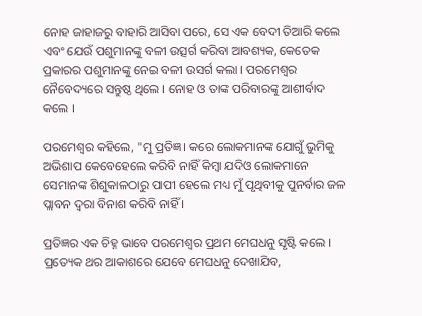ନୋହ ଜାହାଜରୁ ବାହାରି ଆସିବା ପରେ, ସେ ଏକ ବେଦୀ ତିଆରି କଲେ ଏବଂ ଯେଉଁ ପଶୁମାନଙ୍କୁ ବଳୀ ଉତ୍ସର୍ଗ କରିବା ଆବଶ୍ୟକ, କେତେକ ପ୍ରକାରର ପଶୁମାନଙ୍କୁ ନେଇ ବଳୀ ଉସର୍ଗ କଲା । ପରମେଶ୍ଵର ନୈବେଦ୍ୟରେ ସନ୍ତୁଷ୍ଠ ଥିଲେ । ନୋହ ଓ ତାଙ୍କ ପରିବାରଙ୍କୁ ଆଶୀର୍ବାଦ କଲେ ।

ପରମେଶ୍ଵର କହିଲେ, "ମୁ ପ୍ରତିଜ୍ଞ। କରେ ଲୋକମାନଙ୍କ ଯୋଗୁଁ ଭୁମିକୁ ଅଭିଶାପ କେବେହେଲେ କରିବି ନାହିଁ କିମ୍ବା ଯଦିଓ ଲୋକମାନେ ସେମାନଙ୍କ ଶିଶୁକାଳଠାରୁ ପାପୀ ହେଲେ ମଧ୍ୟ ମୁଁ ପୃଥିବୀକୁ ପୁନର୍ବାର ଜଳ ପ୍ଲାବନ ଦ୍ଵରା ବିନାଶ କରିବି ନାହିଁ ।

ପ୍ରତିଜ୍ଞର ଏକ ଚିହ୍ନ ଭାବେ ପରମେଶ୍ଵର ପ୍ରଥମ ମେଘଧନୁ ସୃଷ୍ଟି କଲେ । ପ୍ରତ୍ୟେକ ଥର ଆକାଶରେ ଯେବେ ମେଘଧନୁ ଦେଖାଯିବ,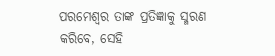ପରମେଶ୍ଵର ତାଙ୍କ ପ୍ରତିଜ୍ଞାକୁ ସ୍ମରଣ କରିବେ, ସେହି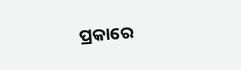ପ୍ରକାରେ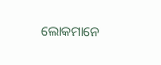ଲୋକମାନେ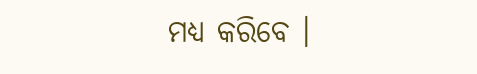ମଧ୍ୟ କରିବେ ।